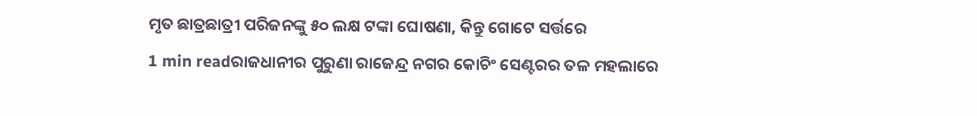ମୃତ ଛାତ୍ରଛାତ୍ରୀ ପରିଜନଙ୍କୁ ୫୦ ଲକ୍ଷ ଟଙ୍କା ଘୋଷଣା, କିନ୍ତୁ ଗୋଟେ ସର୍ତ୍ତରେ
1 min readରାଜଧାନୀର ପୁରୁଣା ରାଜେନ୍ଦ୍ର ନଗର କୋଚିଂ ସେଣ୍ଟରର ତଳ ମହଲାରେ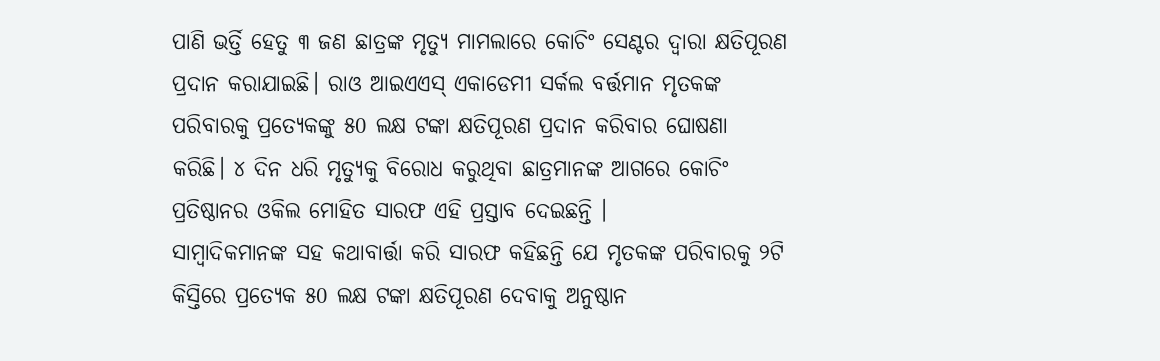ପାଣି ଭର୍ତ୍ତି ହେତୁ ୩ ଜଣ ଛାତ୍ରଙ୍କ ମୃତ୍ୟୁ ମାମଲାରେ କୋଚିଂ ସେଣ୍ଟର ଦ୍ୱାରା କ୍ଷତିପୂରଣ ପ୍ରଦାନ କରାଯାଇଛି। ରାଓ ଆଇଏଏସ୍ ଏକାଡେମୀ ସର୍କଲ ବର୍ତ୍ତମାନ ମୃତକଙ୍କ ପରିବାରକୁ ପ୍ରତ୍ୟେକଙ୍କୁ ୫0 ଲକ୍ଷ ଟଙ୍କା କ୍ଷତିପୂରଣ ପ୍ରଦାନ କରିବାର ଘୋଷଣା କରିଛି। ୪ ଦିନ ଧରି ମୃତ୍ୟୁକୁ ବିରୋଧ କରୁଥିବା ଛାତ୍ରମାନଙ୍କ ଆଗରେ କୋଚିଂ ପ୍ରତିଷ୍ଠାନର ଓକିଲ ମୋହିତ ସାରଫ ଏହି ପ୍ରସ୍ତାବ ଦେଇଛନ୍ତି ।
ସାମ୍ବାଦିକମାନଙ୍କ ସହ କଥାବାର୍ତ୍ତା କରି ସାରଫ କହିଛନ୍ତି ଯେ ମୃତକଙ୍କ ପରିବାରକୁ ୨ଟି କିସ୍ତିରେ ପ୍ରତ୍ୟେକ ୫0 ଲକ୍ଷ ଟଙ୍କା କ୍ଷତିପୂରଣ ଦେବାକୁ ଅନୁଷ୍ଠାନ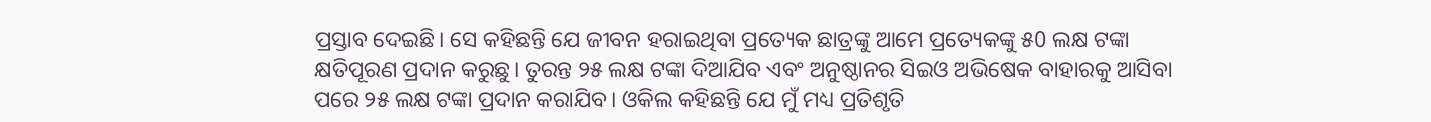ପ୍ରସ୍ତାବ ଦେଇଛି। ସେ କହିଛନ୍ତି ଯେ ଜୀବନ ହରାଇଥିବା ପ୍ରତ୍ୟେକ ଛାତ୍ରଙ୍କୁ ଆମେ ପ୍ରତ୍ୟେକଙ୍କୁ ୫0 ଲକ୍ଷ ଟଙ୍କା କ୍ଷତିପୂରଣ ପ୍ରଦାନ କରୁଛୁ। ତୁରନ୍ତ ୨୫ ଲକ୍ଷ ଟଙ୍କା ଦିଆଯିବ ଏବଂ ଅନୁଷ୍ଠାନର ସିଇଓ ଅଭିଷେକ ବାହାରକୁ ଆସିବା ପରେ ୨୫ ଲକ୍ଷ ଟଙ୍କା ପ୍ରଦାନ କରାଯିବ। ଓକିଲ କହିଛନ୍ତି ଯେ ମୁଁ ମଧ୍ୟ ପ୍ରତିଶୃତି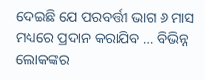ଦେଇଛି ଯେ ପରବର୍ତ୍ତୀ ଭାଗ ୬ ମାସ ମଧ୍ୟରେ ପ୍ରଦାନ କରାଯିବ … ବିଭିନ୍ନ ଲୋକଙ୍କର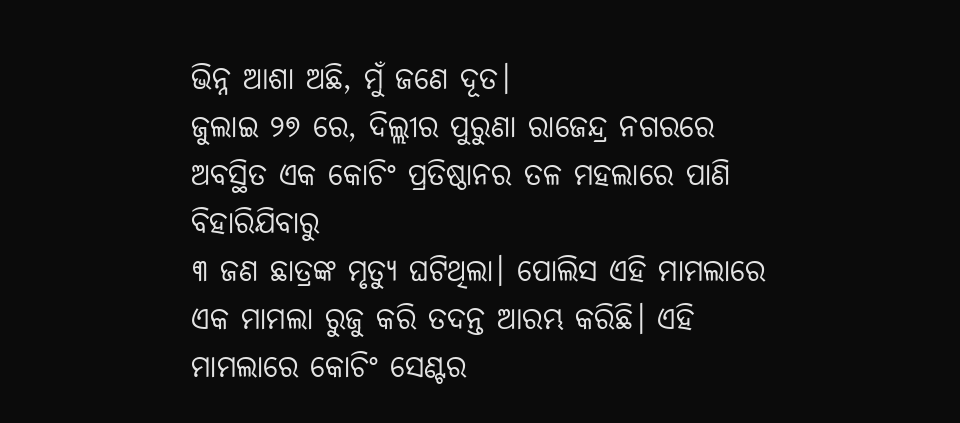ଭିନ୍ନ ଆଶା ଅଛି, ମୁଁ ଜଣେ ଦୂତ।
ଜୁଲାଇ ୨୭ ରେ, ଦିଲ୍ଲୀର ପୁରୁଣା ରାଜେନ୍ଦ୍ର ନଗରରେ ଅବସ୍ଥିତ ଏକ କୋଚିଂ ପ୍ରତିଷ୍ଠାନର ତଳ ମହଲାରେ ପାଣି ବିହାରିଯିବାରୁ
୩ ଜଣ ଛାତ୍ରଙ୍କ ମୃତ୍ୟୁ ଘଟିଥିଲା। ପୋଲିସ ଏହି ମାମଲାରେ ଏକ ମାମଲା ରୁଜୁ କରି ତଦନ୍ତ ଆରମ୍ଭ କରିଛି। ଏହି ମାମଲାରେ କୋଚିଂ ସେଣ୍ଟର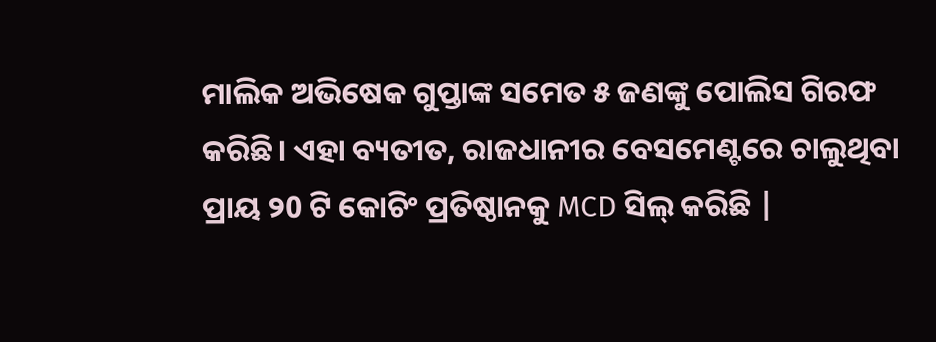ମାଲିକ ଅଭିଷେକ ଗୁପ୍ତାଙ୍କ ସମେତ ୫ ଜଣଙ୍କୁ ପୋଲିସ ଗିରଫ କରିଛି। ଏହା ବ୍ୟତୀତ, ରାଜଧାନୀର ବେସମେଣ୍ଟରେ ଚାଲୁଥିବା ପ୍ରାୟ ୨0 ଟି କୋଚିଂ ପ୍ରତିଷ୍ଠାନକୁ MCD ସିଲ୍ କରିଛି |